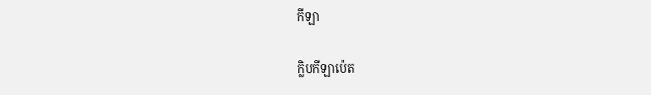កីឡា

ក្លិបកីឡាប៉េត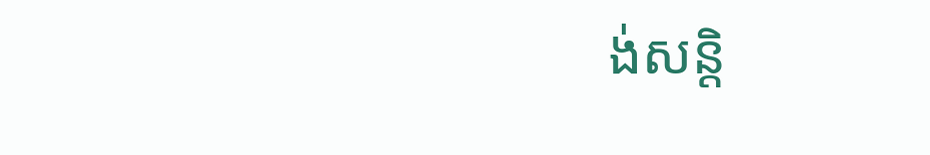ង់សន្តិ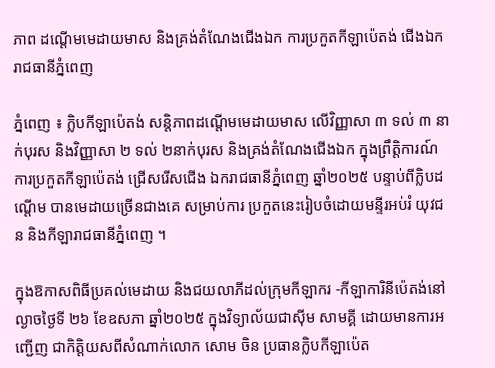ភាព ដណ្តើមមេដាយមាស និងគ្រង់តំណែងជើងឯក ការប្រកួតកីឡាប៉េតង់ ជើងឯករាជធានីភ្នំពេញ

ភ្នំពេញ ៖ ក្លិបកីឡាប៉េតង់ សន្តិភាពដណ្តើមមេដាយមាស លើវិញ្ញាសា ៣ ទល់ ៣ នាក់បុរស និងវិញ្ញាសា ២ ទល់ ២នាក់បុរស និងគ្រង់តំណែងជើងឯក ក្នុងព្រឹត្តិការណ៍ ការប្រកួតកីឡាប៉េតង់ ជ្រើសរើសជើង ឯករាជធានីភ្នំពេញ ឆ្នាំ២០២៥ បន្ទាប់ពីក្លិបដណ្តើម បានមេដាយច្រើនជាងគេ សម្រាប់ការ ប្រកួតនេះរៀបចំដោយមន្ទីរអប់រំ យុវជន និងកីឡារាជធានីភ្នំពេញ ។

ក្នុងឱកាសពិធីប្រគល់មេដាយ និងជយលាភីដល់ក្រុមកីឡាករ -កីឡាការិនីប៉េតង់នៅល្ងាចថ្ងៃទី ២៦ ខែឧសភា ឆ្នាំ២០២៥ ក្នុងវិទ្យាល័យជាស៊ីម សាមគ្គី ដោយមានការអញ្ជើញ ជាកិត្តិយសពីសំណាក់លោក សោម ចិន ប្រធានក្លិបកីឡាប៉េត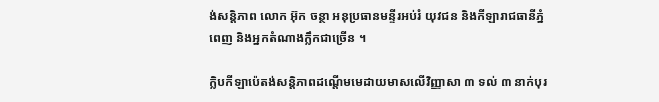ង់សន្តិភាព លោក អ៊ុក ចន្ថា អនុប្រធានមន្ទីរអប់រំ យុវជន និងកីឡារាជធានីភ្នំពេញ និងអ្នកតំណាងក្លឹកជាច្រើន ។

ក្លិបកីឡាប៉េតង់សន្តិភាពដណ្តើមមេដាយមាសលើវិញ្ញាសា ៣ ទល់ ៣ នាក់បុរ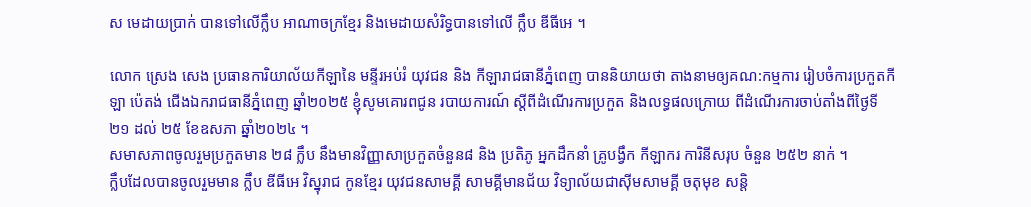ស មេដាយប្រាក់ បានទៅលើក្លឹប អាណាចក្រខ្មែរ និងមេដាយសំរិទ្ធបានទៅលើ ក្លឹប ឌីធីអេ ។

លោក ស្រេង សេង ប្រធានការិយាល័យកីឡានៃ មន្ទីរអប់រំ យុវជន និង កីឡារាជធានីភ្នំពេញ បាននិយាយថា តាងនាមឲ្យគណ:កម្មការ រៀបចំការប្រកួតកីឡា ប៉េតង់ ជើងឯករាជធានីភ្នំពេញ ឆ្នាំ២០២៥ ខ្ញុំសូមគោរពជូន របាយការណ៍ ស្តីពីដំណើរការប្រកួត និងលទ្ធផលក្រោយ ពីដំណើរការចាប់តាំងពីថ្ងៃទី២១ ដល់ ២៥ ខែឧសភា ឆ្នាំ២០២៤ ។
សមាសភាពចូលរួមប្រកួតមាន ២៨ ក្លឹប នឹងមានវិញ្ញាសាប្រកួតចំនួន៨ និង ប្រតិភូ អ្នកដឹកនាំ គ្រូបង្វឹក កីឡាករ ការិនីសរុប ចំនួន ២៥២ នាក់ ។
ក្លឹបដែលបានចូលរួមមាន ក្លឹប ឌីធីអេ វិស្នុរាជ កូនខ្មែរ យុវជនសាមគ្គី សាមគ្គីមានជ័យ វិទ្យាល័យជាស៊ីមសាមគ្គី ចតុមុខ សន្តិ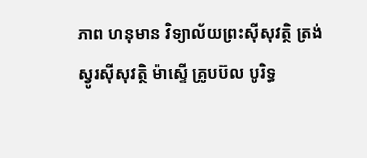ភាព ហនុមាន វិទ្យាល័យព្រះស៊ីសុវត្ថិ ត្រង់ស្វូរស៊ីសុវត្ថិ ម៉ាស្ទើ គ្រូបប៊ល បូរិទ្ធ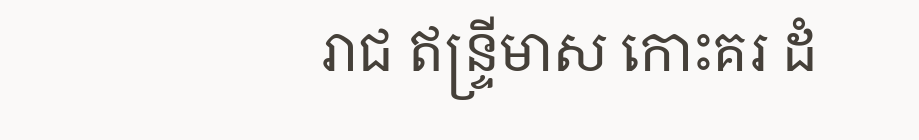រាជ ឥន្ទ្រីមាស កោះគរ ដំ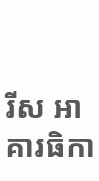រីស អាគារធិកា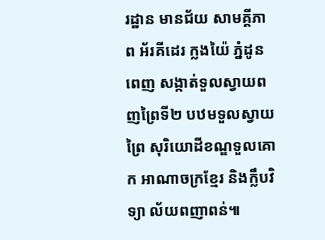រដ្ឋាន មានជ័យ សាមគ្គីភាព អ័រគីដេរ ក្លងយ៉ៃ ភ្នំដូន ពេញ សង្កាត់ទួលស្វាយពញព្រៃទី២ បឋមទួលស្វាយព្រៃ សុរិយោដីខណ្ឌទួលគោក អាណាចក្រខ្មែរ និងក្លឹបវិទ្យា ល័យពញាពន់៕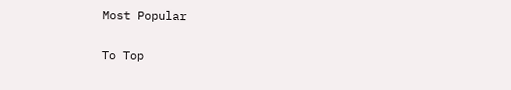Most Popular

To Top